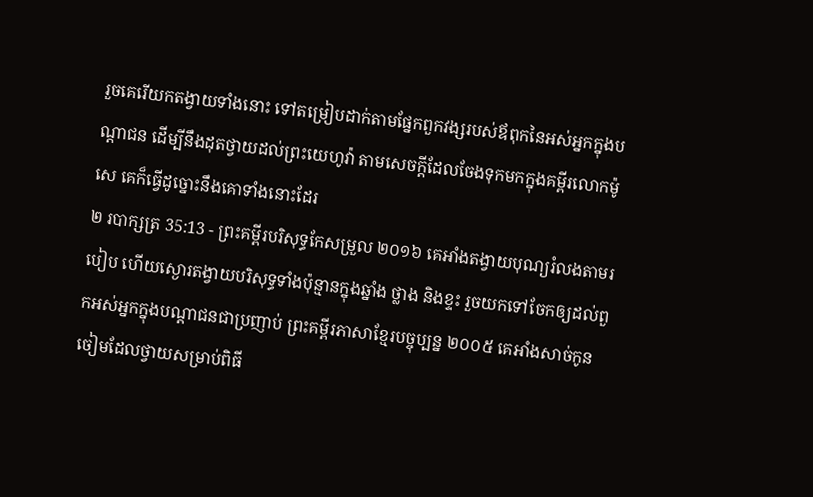រួចគេរើយកតង្វាយទាំងនោះ ទៅតម្រៀបដាក់តាមផ្នែកពួកវង្សរបស់ឪពុកនៃអស់អ្នកក្នុងបណ្ដាជន ដើម្បីនឹងដុតថ្វាយដល់ព្រះយេហូវ៉ា តាមសេចក្ដីដែលចែងទុកមកក្នុងគម្ពីរលោកម៉ូសេ គេក៏ធ្វើដូច្នោះនឹងគោទាំងនោះដែរ
២ របាក្សត្រ 35:13 - ព្រះគម្ពីរបរិសុទ្ធកែសម្រួល ២០១៦ គេអាំងតង្វាយបុណ្យរំលងតាមរបៀប ហើយស្ងោរតង្វាយបរិសុទ្ធទាំងប៉ុន្មានក្នុងឆ្នាំង ថ្លាង និងខ្ទះ រួចយកទៅចែកឲ្យដល់ពួកអស់អ្នកក្នុងបណ្ដាជនជាប្រញាប់ ព្រះគម្ពីរភាសាខ្មែរបច្ចុប្បន្ន ២០០៥ គេអាំងសាច់កូនចៀមដែលថ្វាយសម្រាប់ពិធី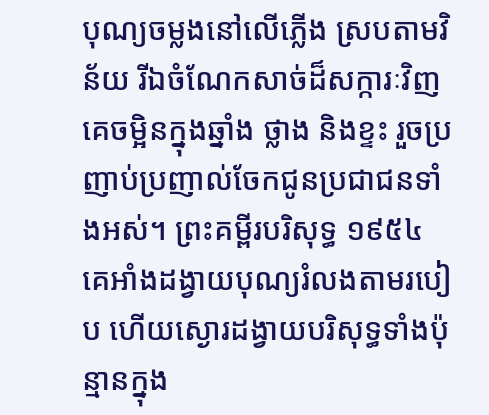បុណ្យចម្លងនៅលើភ្លើង ស្របតាមវិន័យ រីឯចំណែកសាច់ដ៏សក្ការៈវិញ គេចម្អិនក្នុងឆ្នាំង ថ្លាង និងខ្ទះ រួចប្រញាប់ប្រញាល់ចែកជូនប្រជាជនទាំងអស់។ ព្រះគម្ពីរបរិសុទ្ធ ១៩៥៤ គេអាំងដង្វាយបុណ្យរំលងតាមរបៀប ហើយស្ងោរដង្វាយបរិសុទ្ធទាំងប៉ុន្មានក្នុង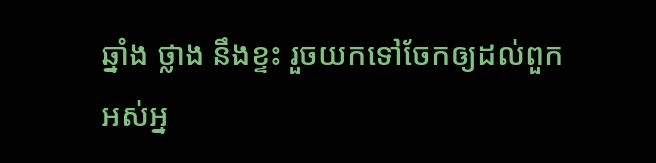ឆ្នាំង ថ្លាង នឹងខ្ទះ រួចយកទៅចែកឲ្យដល់ពួកអស់អ្ន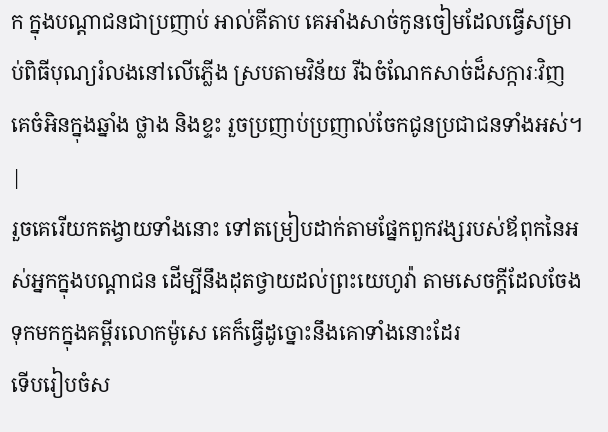ក ក្នុងបណ្តាជនជាប្រញាប់ អាល់គីតាប គេអាំងសាច់កូនចៀមដែលធ្វើសម្រាប់ពិធីបុណ្យរំលងនៅលើភ្លើង ស្របតាមវិន័យ រីឯចំណែកសាច់ដ៏សក្ការៈវិញ គេចំអិនក្នុងឆ្នាំង ថ្លាង និងខ្ទះ រួចប្រញាប់ប្រញាល់ចែកជូនប្រជាជនទាំងអស់។ |
រួចគេរើយកតង្វាយទាំងនោះ ទៅតម្រៀបដាក់តាមផ្នែកពួកវង្សរបស់ឪពុកនៃអស់អ្នកក្នុងបណ្ដាជន ដើម្បីនឹងដុតថ្វាយដល់ព្រះយេហូវ៉ា តាមសេចក្ដីដែលចែងទុកមកក្នុងគម្ពីរលោកម៉ូសេ គេក៏ធ្វើដូច្នោះនឹងគោទាំងនោះដែរ
ទើបរៀបចំស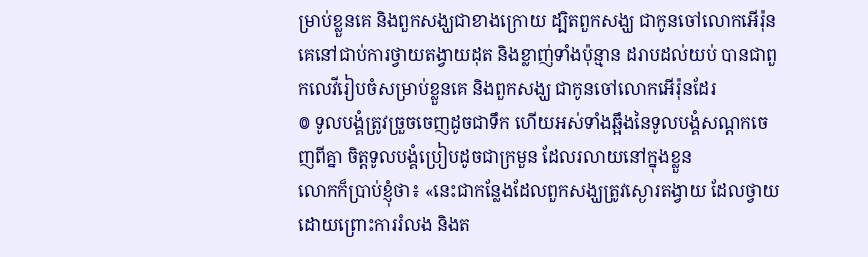ម្រាប់ខ្លួនគេ និងពួកសង្ឃជាខាងក្រោយ ដ្បិតពួកសង្ឃ ជាកូនចៅលោកអើរ៉ុន គេនៅជាប់ការថ្វាយតង្វាយដុត និងខ្លាញ់ទាំងប៉ុន្មាន ដរាបដល់យប់ បានជាពួកលេវីរៀបចំសម្រាប់ខ្លួនគេ និងពួកសង្ឃ ជាកូនចៅលោកអើរ៉ុនដែរ
៙ ទូលបង្គំត្រូវច្រួចចេញដូចជាទឹក ហើយអស់ទាំងឆ្អឹងនៃទូលបង្គំសណ្តកចេញពីគ្នា ចិត្តទូលបង្គំប្រៀបដូចជាក្រមួន ដែលរលាយនៅក្នុងខ្លួន
លោកក៏ប្រាប់ខ្ញុំថា៖ «នេះជាកន្លែងដែលពួកសង្ឃត្រូវស្ងោរតង្វាយ ដែលថ្វាយដោយព្រោះការរំលង និងត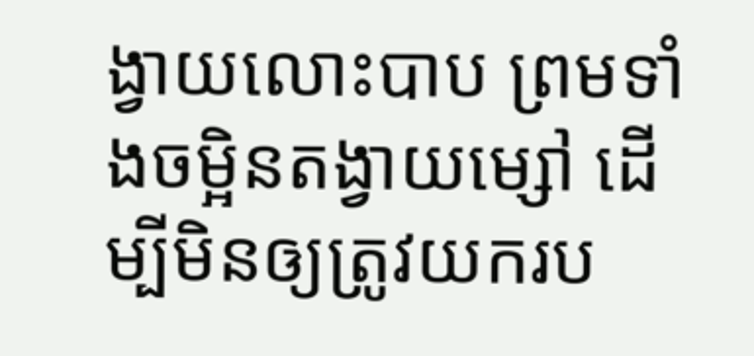ង្វាយលោះបាប ព្រមទាំងចម្អិនតង្វាយម្សៅ ដើម្បីមិនឲ្យត្រូវយករប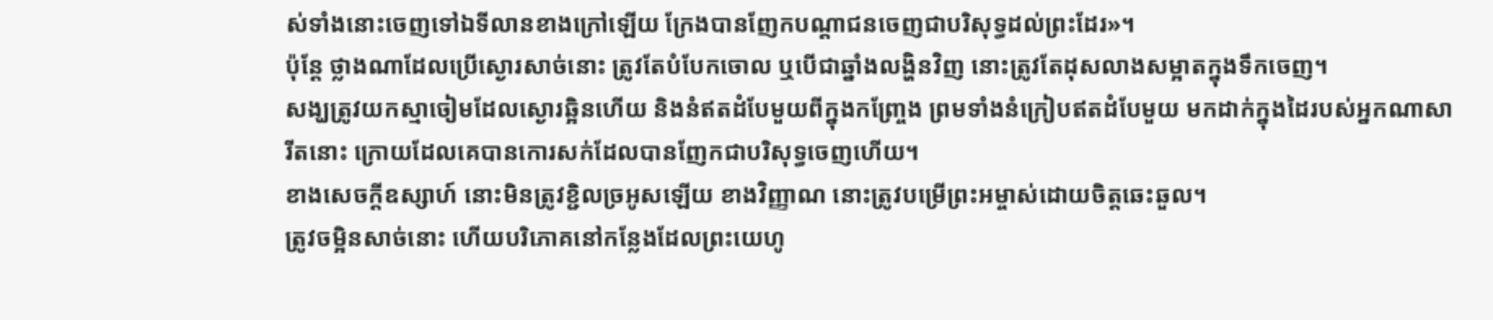ស់ទាំងនោះចេញទៅឯទីលានខាងក្រៅឡើយ ក្រែងបានញែកបណ្ដាជនចេញជាបរិសុទ្ធដល់ព្រះដែរ»។
ប៉ុន្តែ ថ្លាងណាដែលប្រើស្ងោរសាច់នោះ ត្រូវតែបំបែកចោល ឬបើជាឆ្នាំងលង្ហិនវិញ នោះត្រូវតែដុសលាងសម្អាតក្នុងទឹកចេញ។
សង្ឃត្រូវយកស្មាចៀមដែលស្ងោរឆ្អិនហើយ និងនំឥតដំបែមួយពីក្នុងកញ្រ្ចែង ព្រមទាំងនំក្រៀបឥតដំបែមួយ មកដាក់ក្នុងដៃរបស់អ្នកណាសារីតនោះ ក្រោយដែលគេបានកោរសក់ដែលបានញែកជាបរិសុទ្ធចេញហើយ។
ខាងសេចក្ដីឧស្សាហ៍ នោះមិនត្រូវខ្ជិលច្រអូសឡើយ ខាងវិញ្ញាណ នោះត្រូវបម្រើព្រះអម្ចាស់ដោយចិត្តឆេះឆួល។
ត្រូវចម្អិនសាច់នោះ ហើយបរិភោគនៅកន្លែងដែលព្រះយេហូ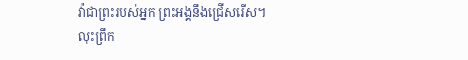វ៉ាជាព្រះរបស់អ្នក ព្រះអង្គនឹងជ្រើសរើស។ លុះព្រឹក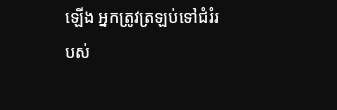ឡើង អ្នកត្រូវត្រឡប់ទៅជំរំរបស់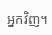អ្នកវិញ។